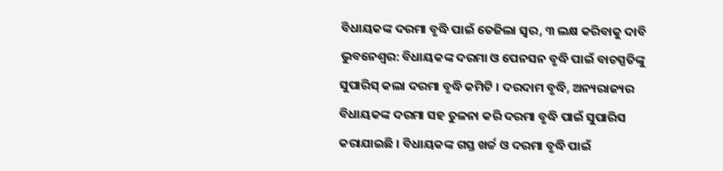ବିଧାୟକଙ୍କ ଦରମା ବୃଦ୍ଧି ପାଇଁ ତେଜିଲା ସ୍ବର, ୩ ଲକ୍ଷ କରିବାକୁ ଦାବି
ଭୁବନେଶ୍ବର: ବିଧାୟକଙ୍କ ଦରମା ଓ ପେନସନ ବୃଦ୍ଧି ପାଇଁ ବାଚସ୍ପତିଙ୍କୁ ସୁପାରିସ୍ କଲା ଦରମା ବୃଦ୍ଧି କମିଟି । ଦରଦାମ ବୃଦ୍ଧି, ଅନ୍ୟରାଜ୍ୟର ବିଧାୟକଙ୍କ ଦରମା ସହ ତୁଳନା କରି ଦରମା ବୃଦ୍ଧି ପାଇଁ ସୁପାରିସ କରାଯାଇଛି । ବିଧାୟକଙ୍କ ଗସ୍ତ ଖର୍ଚ୍ଚ ଓ ଦରମା ବୃଦ୍ଧି ପାଇଁ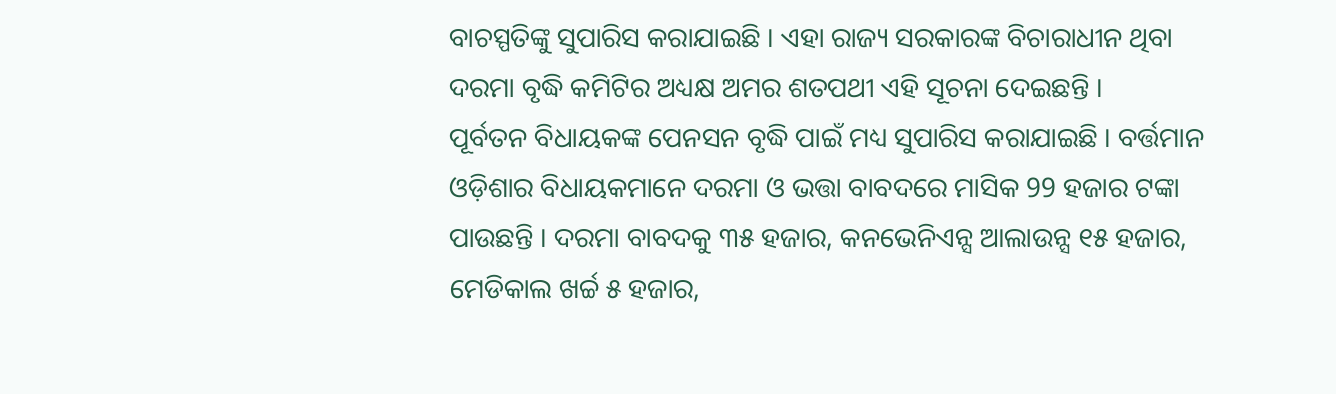ବାଚସ୍ପତିଙ୍କୁ ସୁପାରିସ କରାଯାଇଛି । ଏହା ରାଜ୍ୟ ସରକାରଙ୍କ ବିଚାରାଧୀନ ଥିବା ଦରମା ବୃଦ୍ଧି କମିଟିର ଅଧ୍ୟକ୍ଷ ଅମର ଶତପଥୀ ଏହି ସୂଚନା ଦେଇଛନ୍ତି ।
ପୂର୍ବତନ ବିଧାୟକଙ୍କ ପେନସନ ବୃଦ୍ଧି ପାଇଁ ମଧ୍ୟ ସୁପାରିସ କରାଯାଇଛି । ବର୍ତ୍ତମାନ ଓଡ଼ିଶାର ବିଧାୟକମାନେ ଦରମା ଓ ଭତ୍ତା ବାବଦରେ ମାସିକ 99 ହଜାର ଟଙ୍କା ପାଉଛନ୍ତି । ଦରମା ବାବଦକୁ ୩୫ ହଜାର, କନଭେନିଏନ୍ସ ଆଲାଉନ୍ସ ୧୫ ହଜାର, ମେଡିକାଲ ଖର୍ଚ୍ଚ ୫ ହଜାର,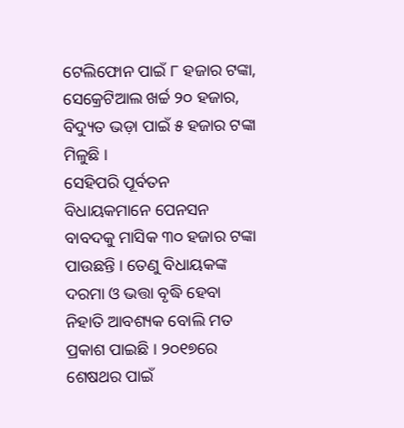ଟେଲିଫୋନ ପାଇଁ ୮ ହଜାର ଟଙ୍କା, ସେକ୍ରେଟିଆଲ ଖର୍ଚ୍ଚ ୨୦ ହଜାର, ବିଦ୍ୟୁତ ଭଡ଼ା ପାଇଁ ୫ ହଜାର ଟଙ୍କା ମିଳୁଛି ।
ସେହିପରି ପୂର୍ବତନ ବିଧାୟକମାନେ ପେନସନ ବାବଦକୁ ମାସିକ ୩୦ ହଜାର ଟଙ୍କା ପାଉଛନ୍ତି । ତେଣୁ ବିଧାୟକଙ୍କ ଦରମା ଓ ଭତ୍ତା ବୃଦ୍ଧି ହେବା ନିହାତି ଆବଶ୍ୟକ ବୋଲି ମତ ପ୍ରକାଶ ପାଇଛି । ୨୦୧୭ରେ ଶେଷଥର ପାଇଁ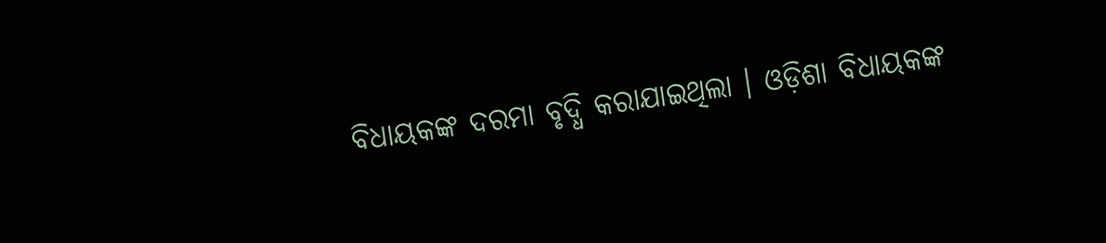ବିଧାୟକଙ୍କ ଦରମା ବୃଦ୍ଧି କରାଯାଇଥିଲା । ଓଡ଼ିଶା ବିଧାୟକଙ୍କ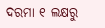ଦରମା ୧ ଲକ୍ଷରୁ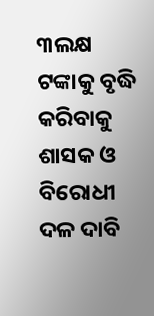୩ଲକ୍ଷ ଟଙ୍କାକୁ ବୃଦ୍ଧି କରିବାକୁ ଶାସକ ଓ ବିରୋଧୀ ଦଳ ଦାବି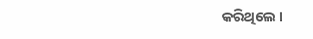କରିଥିଲେ ।